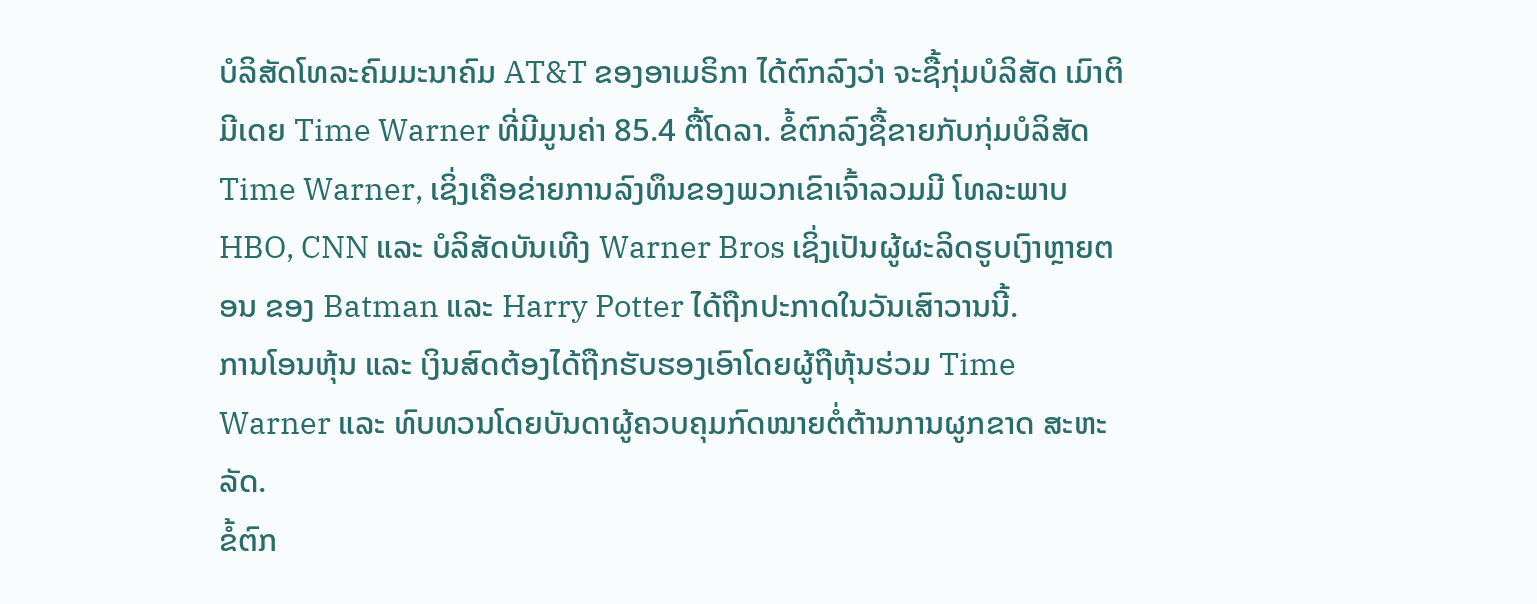ບໍລິສັດໂທລະຄົມມະນາຄົມ AT&T ຂອງອາເມຣິກາ ໄດ້ຕົກລົງວ່າ ຈະຊື້ກຸ່ມບໍລິສັດ ເມົາຕິ ມີເດຍ Time Warner ທີ່ມີມູນຄ່າ 85.4 ຕື້ໂດລາ. ຂໍ້ຕົກລົງຊື້ຂາຍກັບກຸ່ມບໍລິສັດ Time Warner, ເຊິ່ງເຄືອຂ່າຍການລົງທຶນຂອງພວກເຂົາເຈົ້າລວມມີ ໂທລະພາບ HBO, CNN ແລະ ບໍລິສັດບັນເທີງ Warner Bros ເຊິ່ງເປັນຜູ້ຜະລິດຮູບເງົາຫຼາຍຕອນ ຂອງ Batman ແລະ Harry Potter ໄດ້ຖືກປະກາດໃນວັນເສົາວານນີ້.
ການໂອນຫຸ້ນ ແລະ ເງິນສົດຕ້ອງໄດ້ຖືກຮັບຮອງເອົາໂດຍຜູ້ຖືຫຸ້ນຮ່ວມ Time Warner ແລະ ທົບທວນໂດຍບັນດາຜູ້ຄວບຄຸມກົດໝາຍຕໍ່ຕ້ານການຜູກຂາດ ສະຫະລັດ.
ຂໍ້ຕົກ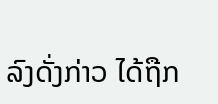ລົງດັ່ງກ່າວ ໄດ້ຖືກ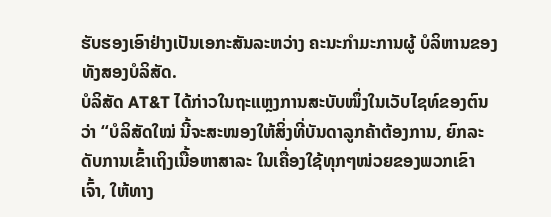ຮັບຮອງເອົາຢ່າງເປັນເອກະສັນລະຫວ່າງ ຄະນະກຳມະການຜູ້ ບໍລິຫານຂອງທັງສອງບໍລິສັດ.
ບໍລິສັດ AT&T ໄດ້ກ່າວໃນຖະແຫຼງການສະບັບໜຶ່ງໃນເວັບໄຊທ໌ຂອງຕົນວ່າ “ບໍລິສັດໃໝ່ ນີ້ຈະສະໜອງໃຫ້ສິ່ງທີ່ບັນດາລູກຄ້າຕ້ອງການ, ຍົກລະດັບການເຂົ້າເຖິງເນື້ອຫາສາລະ ໃນເຄື່ອງໃຊ້ທຸກໆໜ່ວຍຂອງພວກເຂົາເຈົ້າ, ໃຫ້ທາງ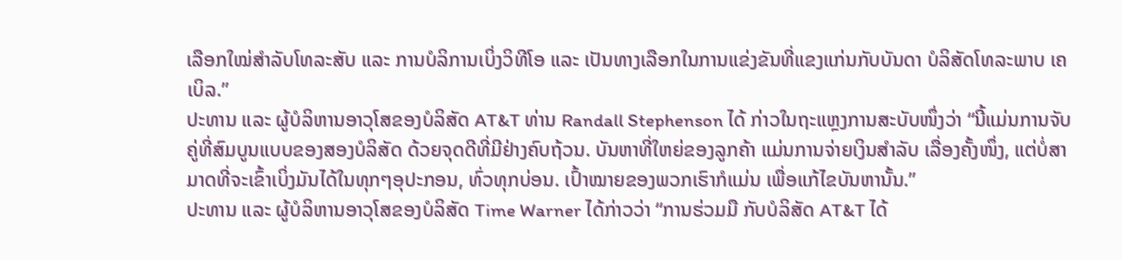ເລືອກໃໝ່ສຳລັບໂທລະສັບ ແລະ ການບໍລິການເບິ່ງວິທີໂອ ແລະ ເປັນທາງເລືອກໃນການແຂ່ງຂັນທີ່ແຂງແກ່ນກັບບັນດາ ບໍລິສັດໂທລະພາບ ເຄເບິລ.”
ປະທານ ແລະ ຜູ້ບໍລິຫານອາວຸໂສຂອງບໍລິສັດ AT&T ທ່ານ Randall Stephenson ໄດ້ ກ່າວໃນຖະແຫຼງການສະບັບໜຶ່ງວ່າ “ນີ້ແມ່ນການຈັບຄູ່ທີ່ສົມບູນແບບຂອງສອງບໍລິສັດ ດ້ວຍຈຸດດີທີ່ມີຢ່າງຄົບຖ້ວນ. ບັນຫາທີ່ໃຫຍ່ຂອງລູກຄ້າ ແມ່ນການຈ່າຍເງິນສຳລັບ ເລື່ອງຄັ້ງໜຶ່ງ, ແຕ່ບໍ່ສາມາດທີ່ຈະເຂົ້າເບິ່ງມັນໄດ້ໃນທຸກໆອຸປະກອນ, ທົ່ວທຸກບ່ອນ. ເປົ້າໝາຍຂອງພວກເຮົາກໍແມ່ນ ເພື່ອແກ້ໄຂບັນຫານັ້ນ.”
ປະທານ ແລະ ຜູ້ບໍລິຫານອາວຸໂສຂອງບໍລິສັດ Time Warner ໄດ້ກ່າວວ່າ “ການຮ່ວມມື ກັບບໍລິສັດ AT&T ໄດ້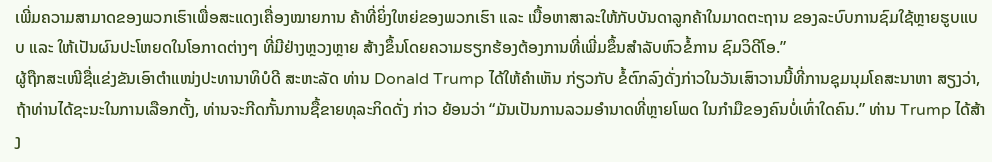ເພີ່ມຄວາມສາມາດຂອງພວກເຮົາເພື່ອສະແດງເຄື່ອງໝາຍການ ຄ້າທີ່ຍິ່ງໃຫຍ່ຂອງພວກເຮົາ ແລະ ເນື້ອຫາສາລະໃຫ້ກັບບັນດາລູກຄ້າໃນມາດຕະຖານ ຂອງລະບົບການຊົມໃຊ້ຫຼາຍຮູບແບບ ແລະ ໃຫ້ເປັນຜົນປະໂຫຍດໃນໂອກາດຕ່າງໆ ທີ່ມີຢ່າງຫຼວງຫຼາຍ ສ້າງຂຶ້ນໂດຍຄວາມຮຽກຮ້ອງຕ້ອງການທີ່ເພີ່ມຂຶ້ນສຳລັບຫົວຂໍ້ການ ຊົມວິດີໂອ.”
ຜູ້ຖືກສະເໜີຊື່ແຂ່ງຂັນເອົາຕຳແໜ່ງປະທານາທິບໍດີ ສະຫະລັດ ທ່ານ Donald Trump ໄດ້ໃຫ້ຄຳເຫັນ ກ່ຽວກັບ ຂໍ້ຕົກລົງດັ່ງກ່າວໃນວັນເສົາວານນີ້ທີ່ການຊຸມນຸມໂຄສະນາຫາ ສຽງວ່າ, ຖ້າທ່ານໄດ້ຊະນະໃນການເລືອກຕັ້ງ, ທ່ານຈະກີດກັ້ນການຊື້ຂາຍທຸລະກິດດັ່ງ ກ່າວ ຍ້ອນວ່າ “ມັນເປັນການລວມອຳນາດທີ່ຫຼາຍໂພດ ໃນກຳມືຂອງຄົນບໍ່ເທົ່າໃດຄົນ.” ທ່ານ Trump ໄດ້ສ້າງ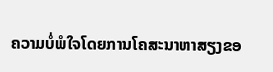ຄວາມບໍ່ພໍໃຈໂດຍການໂຄສະນາຫາສຽງຂອ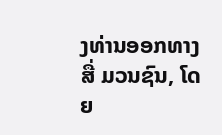ງທ່ານອອກທາງສື່ ມວນຊົນ, ໂດຍ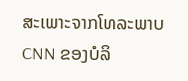ສະເພາະຈາກໂທລະພາບ CNN ຂອງບໍລິ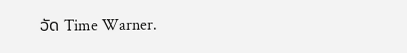ວັດ Time Warner.